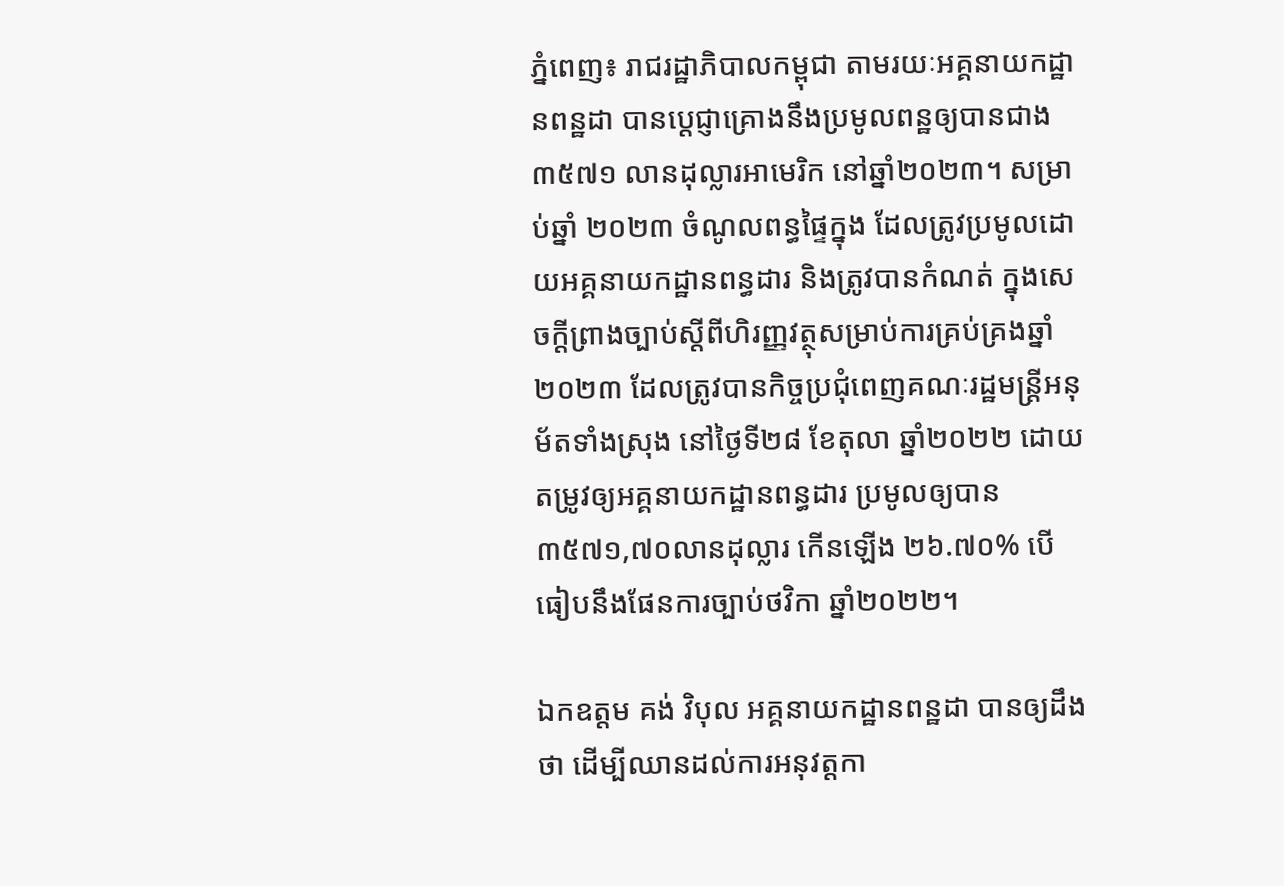ភ្នំពេញ៖ រាជរដ្ឋាភិបាលកម្ពុជា តាមរយៈអគ្គនាយកដ្ឋានពន្ឋដា បានបេ្តជ្ញាគ្រោងនឹងប្រមូលពន្ឋឲ្យបានជាង ៣៥៧១ លានដុល្លារអាមេរិក នៅឆ្នាំ២០២៣។ សម្រាប់ឆ្នាំ ២០២៣ ចំណូលពន្ធផ្ទៃក្នុង ដែលត្រូវប្រមូលដោយអគ្គនាយកដ្ឋានពន្ធដារ និងត្រូវបានកំណត់ ក្នុងសេចក្តីព្រាងច្បាប់ស្តីពីហិរញ្ញវត្ថុសម្រាប់ការគ្រប់គ្រងឆ្នាំ២០២៣ ដែលត្រូវបានកិច្ចប្រជុំពេញគណៈរដ្ឋមន្ត្រីអនុម័តទាំងស្រុង នៅថ្ងៃទី២៨ ខែតុលា ឆ្នាំ២០២២ ដោយតម្រូវឲ្យអគ្គនាយកដ្ឋានពន្ធដារ ប្រមូលឲ្យបាន ៣៥៧១,៧០លានដុល្លារ កើនឡើង ២៦.៧០% បើធៀបនឹងផែនការច្បាប់ថវិកា ឆ្នាំ២០២២។

ឯកឧត្តម គង់ វិបុល អគ្គនាយកដ្ឋានពន្ឋដា បានឲ្យដឹងថា ដើម្បីឈានដល់ការអនុវត្តកា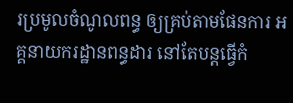រប្រមូលចំណូលពន្ធ ឲ្យគ្រប់តាមផែនការ អគ្គនាយករដ្ឋានពន្ធដារ នៅតែបន្តធ្វើកំ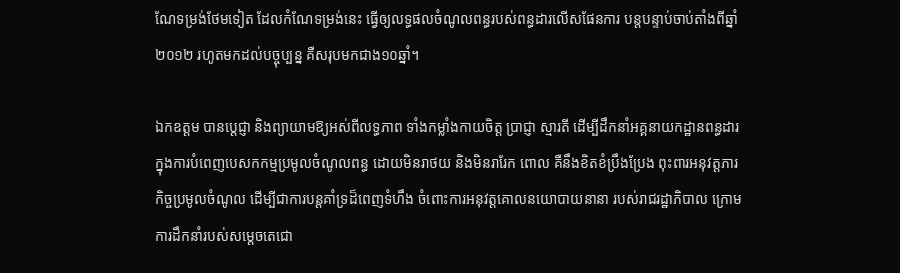ណែទម្រង់ថែមទៀត ដែលកំណែទម្រង់នេះ ធ្វើឲ្យលទ្ធផលចំណូលពន្ធរបស់ពន្ធដារលើសផែនការ បន្តបន្ទាប់ចាប់តាំងពីឆ្នាំ២០១២ រហូតមកដល់បច្ចុប្បន្ន គឺសរុបមកជាង១០ឆ្នាំ។

ឯកឧត្តម បានប្ដេជ្ញា និងព្យាយាមឱ្យអស់ពីលទ្ធភាព ទាំងកម្លាំងកាយចិត្ត ប្រាជ្ញា ស្មារតី ដើម្បីដឹកនាំអគ្គនាយកដ្ឋានពន្ធដារ ក្នុងការបំពេញបេសកកម្មប្រមូលចំណូលពន្ធ ដោយមិនរាថយ និងមិនរារែក ពោល គឺនឹងខិតខំប្រឹងប្រែង ពុះពារអនុវត្តភារកិច្ចប្រមូលចំណូល ដើម្បីជាការបន្តគាំទ្រដ៏ពេញទំហឹង ចំពោះការអនុវត្តគោលនយោបាយនានា របស់រាជរដ្ឋាភិបាល ក្រោមការដឹកនាំរបស់សម្តេចតេជោ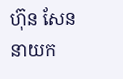ហ៊ុន សែន នាយក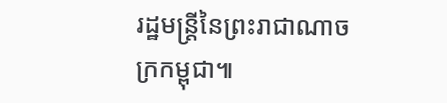រដ្ឋមន្ត្រីនៃព្រះរាជាណាចក្រកម្ពុជា៕